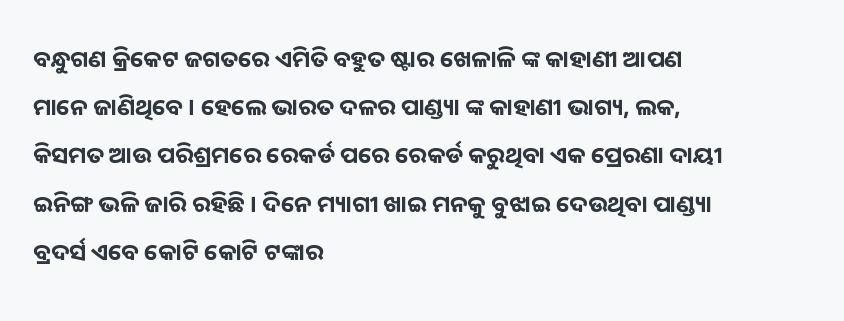ବନ୍ଧୁଗଣ କ୍ରିକେଟ ଜଗତରେ ଏମିତି ବହୁତ ଷ୍ଟାର ଖେଳାଳି ଙ୍କ କାହାଣୀ ଆପଣ ମାନେ ଜାଣିଥିବେ । ହେଲେ ଭାରତ ଦଳର ପାଣ୍ଡ୍ୟା ଙ୍କ କାହାଣୀ ଭାଗ୍ୟ, ଲକ, କିସମତ ଆଉ ପରିଶ୍ରମରେ ରେକର୍ଡ ପରେ ରେକର୍ଡ କରୁଥିବା ଏକ ପ୍ରେରଣା ଦାୟୀ ଇନିଙ୍ଗ ଭଳି ଜାରି ରହିଛି । ଦିନେ ମ୍ୟାଗୀ ଖାଇ ମନକୁ ବୁଝାଇ ଦେଉଥିବା ପାଣ୍ଡ୍ୟା ବ୍ରଦର୍ସ ଏବେ କୋଟି କୋଟି ଟଙ୍କାର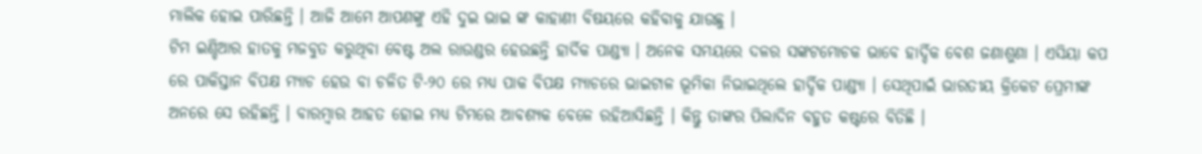ମାଲିକ ହୋଇ ପାରିଛନ୍ତି । ଆଜି ଆମେ ଆପଣଙ୍କୁ ଏହି ଦୁଇ ଭାଇ ଙ୍କ କାହାଣୀ ବିଷୟରେ କହିବାକୁ ଯାଉଛୁ ।
ଟିମ ଇଣ୍ଡିଆର ହାତକୁ ମଜବୁତ କରୁଥିବା ବେଷ୍ଟ ଅଲ ରାଉଣ୍ଡର ହେଉଛନ୍ତି ହାର୍ଦିକ ପାଣ୍ଡ୍ୟା । ଅନେକ ସମୟରେ ଦଳର ସଙ୍କଟମୋଚକ ଭାବେ ହାର୍ଦ୍ଦିକ ବେଶ ଜଣାଶୁଣା । ଏସିୟା କପ ରେ ପାକିସ୍ତାନ ବିପକ୍ଷ ମ୍ଯାଚ ହେଉ ବା ଚଳିତ ଟି-୨୦ ରେ ମଧ୍ୟ ପାକ ବିପକ୍ଷ ମ୍ଯାଚରେ ଭାଇଟାଳ ଭୂମିକା ନିଭାଇଥିଲେ ହାର୍ଦ୍ଦିକ ପାଣ୍ଡ୍ୟା । ସେଥିପାଇଁ ଭାରତୀୟ କ୍ରିକେଟ ପ୍ରେମୀଙ୍କ ଅନରେ ସେ ରହିଛନ୍ତି । ବାରମ୍ବାର ଆହତ ହୋଇ ମଧ୍ୟ ଟିମରେ ଆବଶ୍ୟକ ବେଳେ ରହିଆସିଛନ୍ତି । କିନ୍ତୁ ତାଙ୍କର ପିଲାଦିନ ବହୁତ କଷ୍ଟରେ ବିତିଛି ।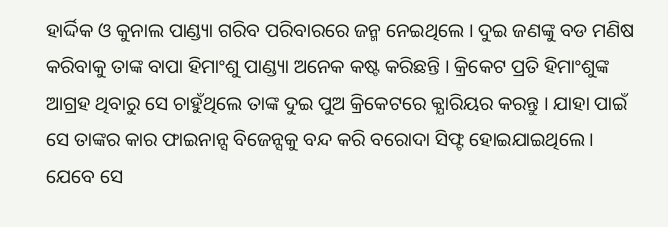ହାର୍ଦ୍ଦିକ ଓ କୁନାଲ ପାଣ୍ଡ୍ୟା ଗରିବ ପରିବାରରେ ଜନ୍ମ ନେଇଥିଲେ । ଦୁଇ ଜଣଙ୍କୁ ବଡ ମଣିଷ କରିବାକୁ ତାଙ୍କ ବାପା ହିମାଂଶୁ ପାଣ୍ଡ୍ୟା ଅନେକ କଷ୍ଟ କରିଛନ୍ତି । କ୍ରିକେଟ ପ୍ରତି ହିମାଂଶୁଙ୍କ ଆଗ୍ରହ ଥିବାରୁ ସେ ଚାହୁଁଥିଲେ ତାଙ୍କ ଦୁଇ ପୁଅ କ୍ରିକେଟରେ କ୍ଯାରିୟର କରନ୍ତୁ । ଯାହା ପାଇଁ ସେ ତାଙ୍କର କାର ଫାଇନାନ୍ସ ବିଜେନ୍ସକୁ ବନ୍ଦ କରି ବରୋଦା ସିଫ୍ଟ ହୋଇଯାଇଥିଲେ । ଯେବେ ସେ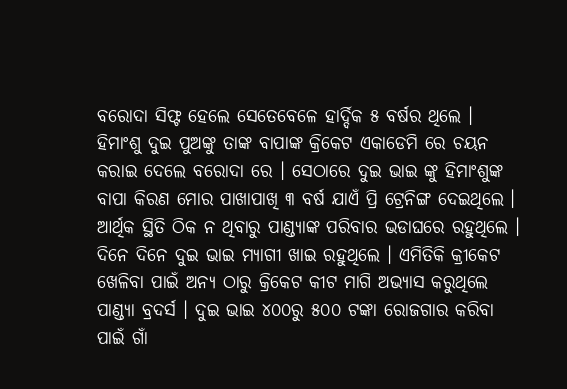ବରୋଦା ସିଫ୍ଟ ହେଲେ ସେତେବେଳେ ହାର୍ଦ୍ଦିକ ୫ ବର୍ଷର ଥିଲେ ।
ହିମାଂଶୁ ଦୁଇ ପୁଅଙ୍କୁ ତାଙ୍କ ବାପାଙ୍କ କ୍ରିକେଟ ଏକାଡେମି ରେ ଚୟନ କରାଇ ଦେଲେ ବରୋଦା ରେ । ସେଠାରେ ଦୁଇ ଭାଇ ଙ୍କୁ ହିମାଂଶୁଙ୍କ ବାପା କିରଣ ମୋର ପାଖାପାଖି ୩ ବର୍ଷ ଯାଏଁ ପ୍ରି ଟ୍ରେନିଙ୍ଗ ଦେଇଥିଲେ । ଆର୍ଥିକ ସ୍ଥିତି ଠିକ ନ ଥିବାରୁ ପାଣ୍ଡ୍ୟାଙ୍କ ପରିବାର ଭଡାଘରେ ରହୁଥିଲେ । ଦିନେ ଦିନେ ଦୁଇ ଭାଇ ମ୍ୟାଗୀ ଖାଇ ରହୁଥିଲେ । ଏମିତିକି କ୍ରୀକେଟ ଖେଳିବା ପାଇଁ ଅନ୍ୟ ଠାରୁ କ୍ରିକେଟ କୀଟ ମାଗି ଅଭ୍ଯାସ କରୁଥିଲେ ପାଣ୍ଡ୍ୟା ବ୍ରଦର୍ସ । ଦୁଇ ଭାଇ ୪୦୦ରୁ ୫୦୦ ଟଙ୍କା ରୋଜଗାର କରିବା ପାଇଁ ଗାଁ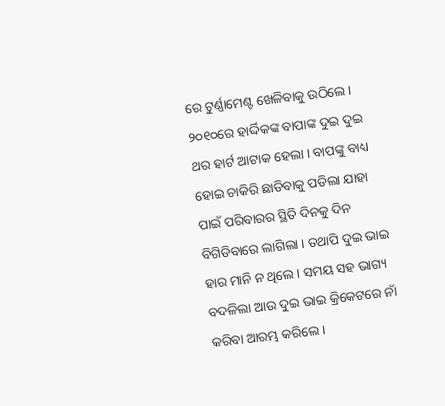ରେ ଟୁର୍ଣ୍ଣାମେଣ୍ଟ ଖେଳିବାକୁ ଉଠିଲେ ।
୨୦୧୦ରେ ହାର୍ଦ୍ଦିକଙ୍କ ବାପାଙ୍କ ଦୁଇ ଦୁଇ ଥର ହାର୍ଟ ଆଟାକ ହେଲା । ବାପଙ୍କୁ ବାଧ୍ୟ ହୋଇ ଚାକିରି ଛାଡିବାକୁ ପଡିଲା ଯାହା ପାଇଁ ପରିବାରର ସ୍ଥିତି ଦିନକୁ ଦିନ ବିଗିଡିବାରେ ଲାଗିଲା । ତଥାପି ଦୁଇ ଭାଇ ହାର ମାନି ନ ଥିଲେ । ସମୟ ସହ ଭାଗ୍ୟ ବଦଳିଲା ଆଉ ଦୁଇ ଭାଇ କ୍ରିକେଟରେ ନାଁ କରିବା ଆରମ୍ଭ କରିଲେ ।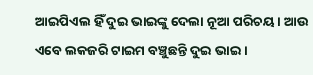ଆଇପିଏଲ ହିଁ ଦୁଇ ଭାଇଙ୍କୁ ଦେଲା ନୂଆ ପରିଚୟ । ଆଉ ଏବେ ଲକଜରି ଟାଇମ ବଞ୍ଚୁଛନ୍ତି ଦୁଇ ଭାଇ ।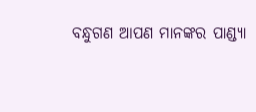ବନ୍ଧୁଗଣ ଆପଣ ମାନଙ୍କର ପାଣ୍ଡ୍ୟା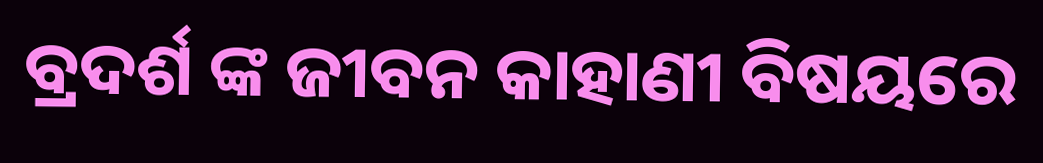ବ୍ରଦର୍ଶ ଙ୍କ ଜୀବନ କାହାଣୀ ବିଷୟରେ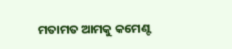ମତାମତ ଆମକୁ କମେଣ୍ଟ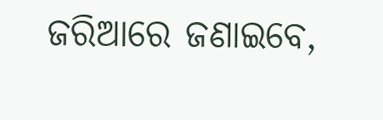ଜରିଆରେ ଜଣାଇବେ,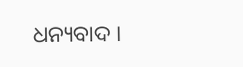ଧନ୍ୟବାଦ ।